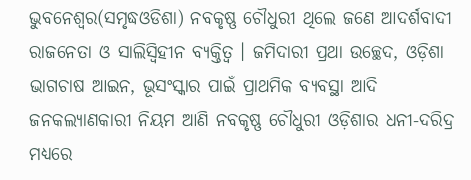ଭୁବନେଶ୍ୱର(ସମୃଦ୍ଧଓଡିଶା) ନବକୃଷ୍ଣ ଚୌଧୁରୀ ଥିଲେ ଜଣେ ଆଦର୍ଶବାଦୀ ରାଜନେତା ଓ ସାଲିସ୍ବିହୀନ ବ୍ୟକ୍ତିତ୍ୱ । ଜମିଦାରୀ ପ୍ରଥା ଉଚ୍ଛେଦ, ଓଡ଼ିଶା ଭାଗଚାଷ ଆଇନ, ଭୂସଂସ୍କାର ପାଇଁ ପ୍ରାଥମିକ ବ୍ୟବସ୍ଥା ଆଦି ଜନକଲ୍ୟାଣକାରୀ ନିୟମ ଆଣି ନବକୃଷ୍ଣ ଚୌଧୁରୀ ଓଡ଼ିଶାର ଧନୀ-ଦରିଦ୍ର ମଧ୍ୟରେ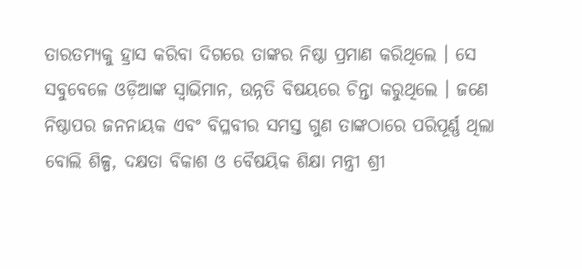ତାରତମ୍ୟକୁ ହ୍ରାସ କରିବା ଦିଗରେ ତାଙ୍କର ନିଷ୍ଠା ପ୍ରମାଣ କରିଥିଲେ । ସେ ସବୁବେଳେ ଓଡ଼ିଆଙ୍କ ସ୍ୱାଭିମାନ, ଉନ୍ନତି ବିଷୟରେ ଚିନ୍ତା କରୁଥିଲେ । ଜଣେ ନିଷ୍ଠାପର ଜନନାୟକ ଏବଂ ବିପ୍ଳବୀର ସମସ୍ତ ଗୁଣ ତାଙ୍କଠାରେ ପରିପୂର୍ଣ୍ଣ ଥିଲା ବୋଲି ଶିଳ୍ପ, ଦକ୍ଷତା ବିକାଶ ଓ ବୈଷୟିକ ଶିକ୍ଷା ମନ୍ତ୍ରୀ ଶ୍ରୀ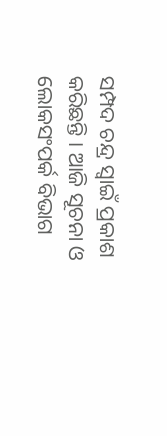ସମ୍ପଦ ଚନ୍ଦ୍ର ସ୍ୱାଇଁ ପ୍ରକାଶ କରିଛନ୍ତି । ଆଜି ସୂଚନା ଓ ଲୋକସଂପର୍କ ବିଭାଗ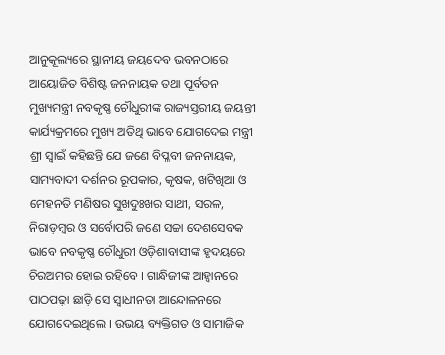ଆନୁକୂଲ୍ୟରେ ସ୍ଥାନୀୟ ଜୟଦେବ ଭବନଠାରେ ଆୟୋଜିତ ବିଶିଷ୍ଟ ଜନନାୟକ ତଥା ପୂର୍ବତନ ମୁଖ୍ୟମନ୍ତ୍ରୀ ନବକୃଷ୍ଣ ଚୌଧୁରୀଙ୍କ ରାଜ୍ୟସ୍ତରୀୟ ଜୟନ୍ତୀ କାର୍ଯ୍ୟକ୍ରମରେ ମୁଖ୍ୟ ଅତିଥି ଭାବେ ଯୋଗଦେଇ ମନ୍ତ୍ରୀ ଶ୍ରୀ ସ୍ୱାଇଁ କହିଛନ୍ତି ଯେ ଜଣେ ବିପ୍ଳବୀ ଜନନାୟକ, ସାମ୍ୟବାଦୀ ଦର୍ଶନର ରୂପକାର, କୃଷକ, ଖଟିଖିଆ ଓ ମେହନତି ମଣିଷର ସୁଖଦୁଃଖର ସାଥୀ, ସରଳ, ନିରାଡ଼ମ୍ବର ଓ ସର୍ବୋପରି ଜଣେ ସଚ୍ଚା ଦେଶସେବକ ଭାବେ ନବକୃଷ୍ଣ ଚୌଧୁରୀ ଓଡ଼ିଶାବାସୀଙ୍କ ହୃଦୟରେ ଚିରଅମର ହୋଇ ରହିବେ । ଗାନ୍ଧିଜୀଙ୍କ ଆହ୍ୱାନରେ ପାଠପଢ଼ା ଛାଡ଼ି ସେ ସ୍ୱାଧୀନତା ଆନ୍ଦୋଳନରେ ଯୋଗଦେଇଥିଲେ । ଉଭୟ ବ୍ୟକ୍ତିଗତ ଓ ସାମାଜିକ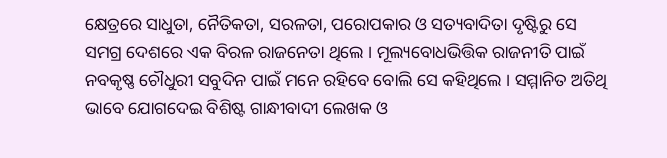କ୍ଷେତ୍ରରେ ସାଧୁତା, ନୈତିକତା, ସରଳତା, ପରୋପକାର ଓ ସତ୍ୟବାଦିତା ଦୃଷ୍ଟିରୁ ସେ ସମଗ୍ର ଦେଶରେ ଏକ ବିରଳ ରାଜନେତା ଥିଲେ । ମୂଲ୍ୟବୋଧଭିତ୍ତିକ ରାଜନୀତି ପାଇଁ ନବକୃଷ୍ଣ ଚୌଧୁରୀ ସବୁଦିନ ପାଇଁ ମନେ ରହିବେ ବୋଲି ସେ କହିଥିଲେ । ସମ୍ମାନିତ ଅତିଥି ଭାବେ ଯୋଗଦେଇ ବିଶିଷ୍ଟ ଗାନ୍ଧୀବାଦୀ ଲେଖକ ଓ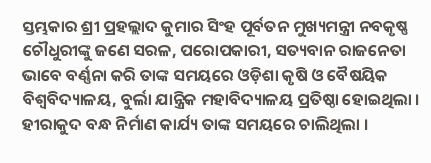ସ୍ତମ୍ଭକାର ଶ୍ରୀ ପ୍ରହଲ୍ଲାଦ କୁମାର ସିଂହ ପୂର୍ବତନ ମୁଖ୍ୟମନ୍ତ୍ରୀ ନବକୃଷ୍ଣ ଚୌଧୁରୀଙ୍କୁ ଜଣେ ସରଳ, ପରୋପକାରୀ, ସତ୍ୟବାନ ରାଜନେତା ଭାବେ ବର୍ଣ୍ଣନା କରି ତାଙ୍କ ସମୟରେ ଓଡ଼ିଶା କୃଷି ଓ ବୈଷୟିକ ବିଶ୍ୱବିଦ୍ୟାଳୟ, ବୁର୍ଲା ଯାନ୍ତ୍ରିକ ମହାବିଦ୍ୟାଳୟ ପ୍ରତିଷ୍ଠା ହୋଇଥିଲା । ହୀରାକୁଦ ବନ୍ଧ ନିର୍ମାଣ କାର୍ଯ୍ୟ ତାଙ୍କ ସମୟରେ ଚାଲିଥିଲା ।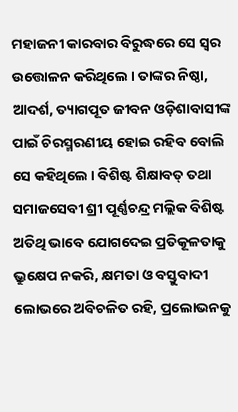ମହାଜନୀ କାରବାର ବିରୁଦ୍ଧରେ ସେ ସ୍ୱର ଉତ୍ତୋଳନ କରିଥିଲେ । ତାଙ୍କର ନିଷ୍ଠା, ଆଦର୍ଶ, ତ୍ୟାଗପୂତ ଜୀବନ ଓଡ଼ିଶାବାସୀଙ୍କ ପାଇଁ ଚିରସ୍ମରଣୀୟ ହୋଇ ରହିବ ବୋଲି ସେ କହିଥିଲେ । ବିଶିଷ୍ଟ ଶିକ୍ଷାବତ୍ ତଥା ସମାଜସେବୀ ଶ୍ରୀ ପୂର୍ଣ୍ଣଚନ୍ଦ୍ର ମଲ୍ଲିକ ବିଶିଷ୍ଟ ଅତିଥି ଭାବେ ଯୋଗଦେଇ ପ୍ରତିକୂଳତାକୁ ଭ୍ରୁକ୍ଷେପ ନକରି, କ୍ଷମତା ଓ ବସ୍ତୁବାଦୀ ଲୋଭରେ ଅବିଚଳିତ ରହି, ପ୍ରଲୋଭନକୁ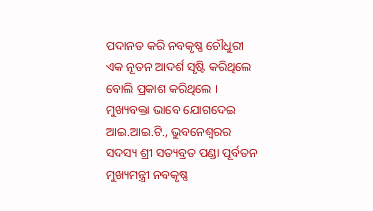ପଦାନତ କରି ନବକୃଷ୍ଣ ଚୌଧୁରୀ ଏକ ନୂତନ ଆଦର୍ଶ ସୃଷ୍ଟି କରିଥିଲେ ବୋଲି ପ୍ରକାଶ କରିଥିଲେ । ମୁଖ୍ୟବକ୍ତା ଭାବେ ଯୋଗଦେଇ ଆଇ.ଆଇ.ଟି., ଭୁବନେଶ୍ୱରର ସଦସ୍ୟ ଶ୍ରୀ ସତ୍ୟବ୍ରତ ପଣ୍ଡା ପୂର୍ବତନ ମୁଖ୍ୟମନ୍ତ୍ରୀ ନବକୃଷ୍ଣ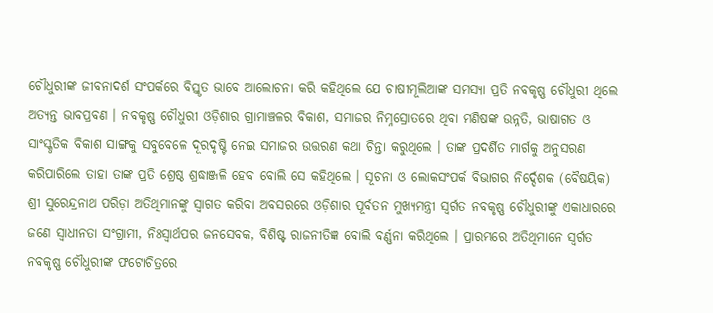ଚୌଧୁରୀଙ୍କ ଜୀବନାଦର୍ଶ ସଂପର୍କରେ ବିସ୍ତୃତ ଭାବେ ଆଲୋଚନା କରି କହିଥିଲେ ଯେ ଚାଷୀମୂଲିଆଙ୍କ ସମସ୍ୟା ପ୍ରତି ନବକୃଷ୍ଣ ଚୌଧୁରୀ ଥିଲେ ଅତ୍ୟନ୍ତ ଭାବପ୍ରବଣ । ନବକୃଷ୍ଣ ଚୌଧୁରୀ ଓଡ଼ିଶାର ଗ୍ରାମାଞ୍ଚଳର ବିକାଶ, ସମାଜର ନିମ୍ନସ୍ରୋତରେ ଥିବା ମଣିଷଙ୍କ ଉନ୍ନତି, ଭାଷାଗତ ଓ ସାଂସ୍କୃତିକ ବିକାଶ ସାଙ୍ଗକୁ ସବୁବେଳେ ଦୂରଦୃଷ୍ଟି ନେଇ ସମାଜର ଉତ୍ତରଣ କଥା ଚିନ୍ତା କରୁଥିଲେ । ତାଙ୍କ ପ୍ରଦର୍ଶିତ ମାର୍ଗକୁ ଅନୁସରଣ କରିପାରିଲେ ତାହା ତାଙ୍କ ପ୍ରତି ଶ୍ରେଷ୍ଠ ଶ୍ରଦ୍ଧାଞ୍ଜଳି ହେବ ବୋଲି ସେ କହିଥିଲେ । ସୂଚନା ଓ ଲୋକସଂପର୍କ ବିଭାଗର ନିର୍ଦ୍ଦେଶକ (ବୈଷୟିକ) ଶ୍ରୀ ସୁରେନ୍ଦ୍ରନାଥ ପରିଡ଼ା ଅତିଥିମାନଙ୍କୁ ସ୍ୱାଗତ କରିବା ଅବସରରେ ଓଡ଼ିଶାର ପୂର୍ବତନ ମୁଖ୍ୟମନ୍ତ୍ରୀ ସ୍ୱର୍ଗତ ନବକୃଷ୍ଣ ଚୌଧୁରୀଙ୍କୁ ଏକାଧାରରେ ଜଣେ ସ୍ୱାଧୀନତା ସଂଗ୍ରାମୀ, ନିଃସ୍ୱାର୍ଥପର ଜନସେବକ, ବିଶିଷ୍ଟ ରାଜନୀତିଜ୍ଞ ବୋଲି ବର୍ଣ୍ଣନା କରିଥିଲେ । ପ୍ରାରମ୍ଭରେ ଅତିଥିମାନେ ସ୍ୱର୍ଗତ ନବକୃଷ୍ଣ ଚୌଧୁରୀଙ୍କ ଫଟୋଚିତ୍ରରେ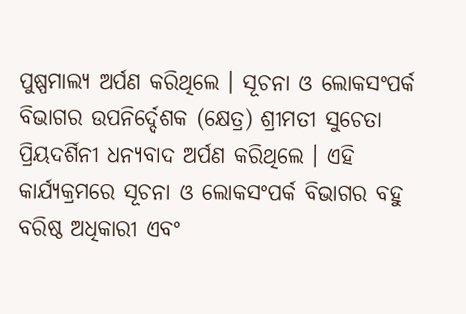ପୁଷ୍ପମାଲ୍ୟ ଅର୍ପଣ କରିଥିଲେ । ସୂଚନା ଓ ଲୋକସଂପର୍କ ବିଭାଗର ଉପନିର୍ଦ୍ଦେଶକ (କ୍ଷେତ୍ର) ଶ୍ରୀମତୀ ସୁଚେତା ପ୍ରିୟଦର୍ଶିନୀ ଧନ୍ୟବାଦ ଅର୍ପଣ କରିଥିଲେ । ଏହି କାର୍ଯ୍ୟକ୍ରମରେ ସୂଚନା ଓ ଲୋକସଂପର୍କ ବିଭାଗର ବହୁ ବରିଷ୍ଠ ଅଧିକାରୀ ଏବଂ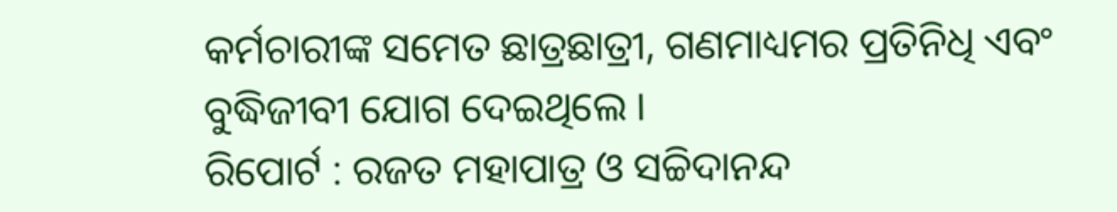କର୍ମଚାରୀଙ୍କ ସମେତ ଛାତ୍ରଛାତ୍ରୀ, ଗଣମାଧ୍ୟମର ପ୍ରତିନିଧି ଏବଂ ବୁଦ୍ଧିଜୀବୀ ଯୋଗ ଦେଇଥିଲେ ।
ରିପୋର୍ଟ : ରଜତ ମହାପାତ୍ର ଓ ସଚ୍ଚିଦାନନ୍ଦ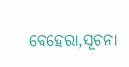ବେହେରା,ସୂଚନା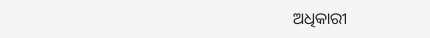ଅଧିକାରୀ